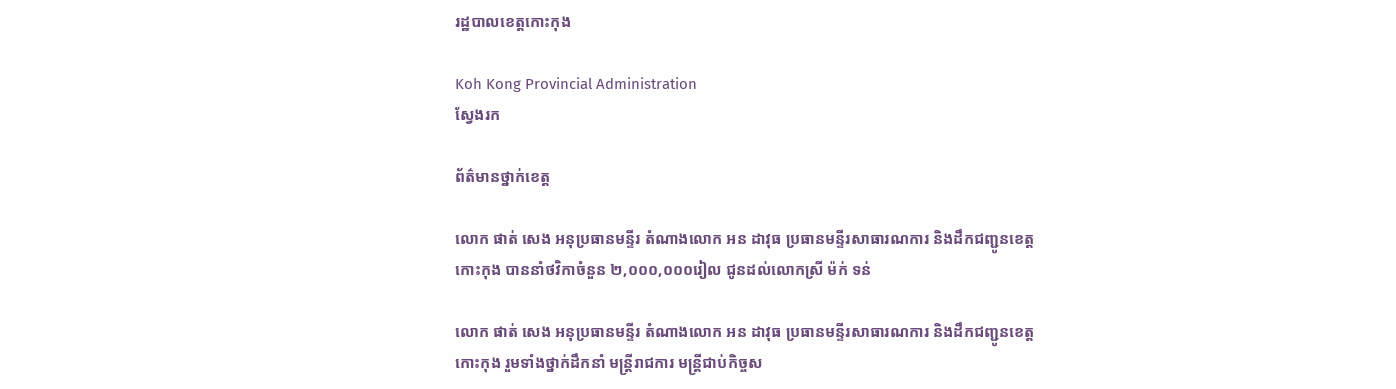រដ្ឋបាលខេត្តកោះកុង

Koh Kong Provincial Administration
ស្វែងរក

ព័ត៌មានថ្នាក់ខេត្ត

លោក ផាត់ សេង អនុប្រធានមន្ទីរ តំណាងលោក អន ដាវុធ ប្រធានមន្ទីរសាធារណការ និងដឹកជញ្ជូនខេត្តកោះកុង បាននាំថវិកាចំនួន ២,០០០,០០០រៀល ជូនដល់លោកស្រី ម៉ក់ ទន់

លោក ផាត់ សេង អនុប្រធានមន្ទីរ តំណាងលោក អន ដាវុធ ប្រធានមន្ទីរសាធារណការ និងដឹកជញ្ជូនខេត្តកោះកុង រួមទាំងថ្នាក់ដឹកនាំ មន្ត្រីរាជការ មន្ត្រីជាប់កិច្ចស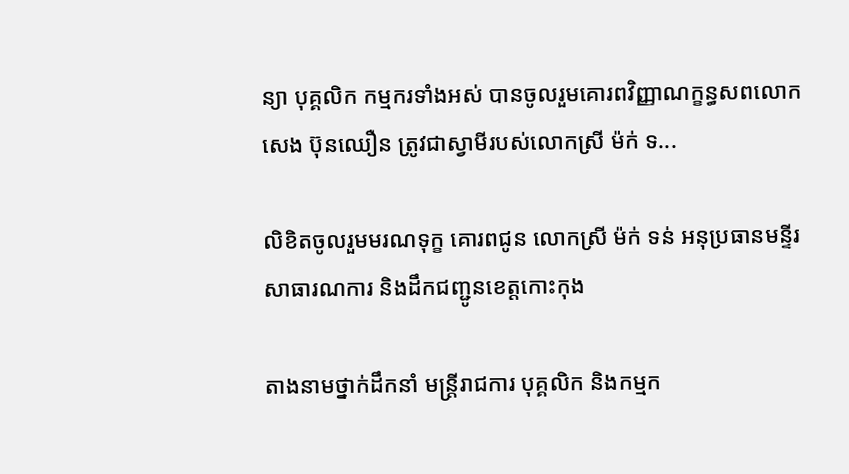ន្យា បុគ្គលិក កម្មករទាំងអស់ បានចូលរួមគោរពវិញ្ញាណក្ខន្ធសពលោក សេង ប៊ុនឈឿន ត្រូវជាស្វាមីរបស់លោកស្រី ម៉ក់ ទ...

លិខិតចូលរួមមរណទុក្ខ គោរពជូន លោកស្រី ម៉ក់ ទន់ អនុប្រធានមន្ទីរសាធារណការ និងដឹកជញ្ជូនខេត្តកោះកុង

តាងនាមថ្នាក់ដឹកនាំ មន្ត្រីរាជការ បុគ្គលិក និងកម្មក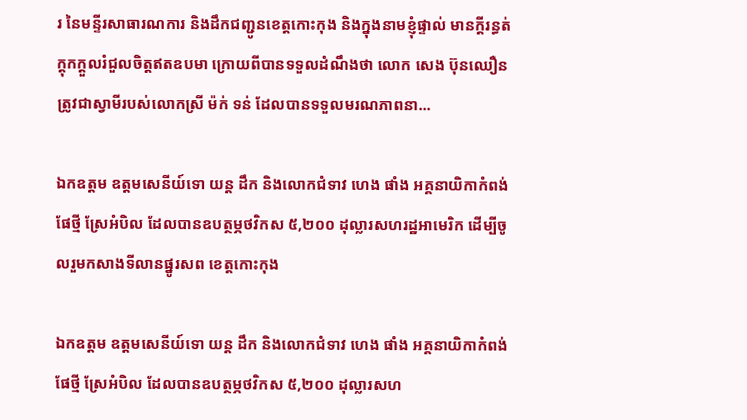រ នៃមន្ទីរសាធារណការ និងដឹកជញ្ជូនខេត្តកោះកុង និងក្នុងនាមខ្ញុំផ្ទាល់ មានក្តីរន្ធត់ក្តុកក្តួលរំជួលចិត្តឥតឧបមា ក្រោយពីបានទទួលដំណឹងថា លោក សេង ប៊ុនឈឿន ត្រូវជាស្វាមីរបស់លោកស្រី ម៉ក់ ទន់ ដែលបានទទួលមរណភាពនា...

ឯកឧត្តម ឧត្តមសេនីយ៍ទោ យន្ត ដឹក និងលោកជំទាវ ហេង ផាំង អគ្គនាយិកាកំពង់ផែថ្មី ស្រែអំបិល ដែលបានឧបត្ថម្ភថវិកស ៥,២០០ ដុល្លារសហរដ្ឋអាមេរិក ដើម្បីចូលរួមកសាងទីលានផ្នូរសព ខេត្តកោះកុង

ឯកឧត្តម ឧត្តមសេនីយ៍ទោ យន្ត ដឹក និងលោកជំទាវ ហេង ផាំង អគ្គនាយិកាកំពង់ផែថ្មី ស្រែអំបិល ដែលបានឧបត្ថម្ភថវិកស ៥,២០០ ដុល្លារសហ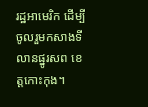រដ្ឋអាមេរិក ដើម្បីចូលរួមកសាងទីលានផ្នូរសព ខេត្តកោះកុង។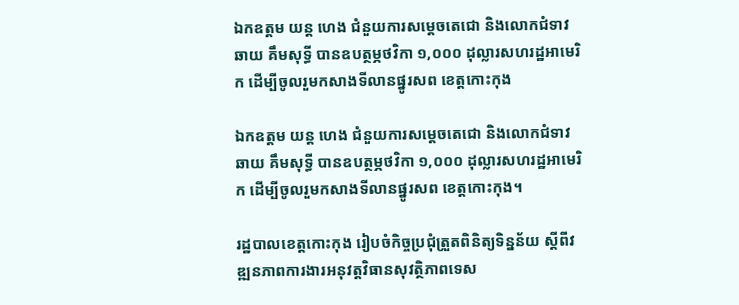ឯកឧត្តម យន្ត ហេង ជំនួយការសម្តេចតេជោ និងលោកជំទាវ ឆាយ គឹមសុទ្ធី បានឧបត្ថម្ភថវិកា ១,០០០ ដុល្លារសហរដ្ឋអាមេរិក ដើម្បីចូលរួមកសាងទីលានផ្នូរសព ខេត្តកោះកុង

ឯកឧត្តម យន្ត ហេង ជំនួយការសម្តេចតេជោ និងលោកជំទាវ ឆាយ គឹមសុទ្ធី បានឧបត្ថម្ភថវិកា ១,០០០ ដុល្លារសហរដ្ឋអាមេរិក ដើម្បីចូលរួមកសាងទីលានផ្នូរសព ខេត្តកោះកុង។

រដ្ឋបាលខេត្តកោះកុង រៀបចំកិច្ចប្រជុំត្រួតពិនិត្យទិន្នន័យ ស្តីពីវឌ្ឍនភាពការងារអនុវត្តវិធានសុវត្ថិភាពទេស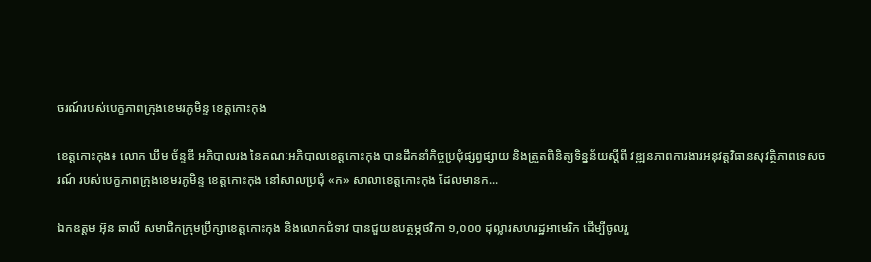ចរណ៍របស់បេក្ខភាពក្រុងខេមរភូមិន្ទ ខេត្តកោះកុង

ខេត្តកោះកុង៖ លោក ឃឹម ច័ន្ទឌី អភិបាលរង នៃគណៈអភិបាលខេត្តកោះកុង បានដឹកនាំកិច្ចប្រជុំផ្សព្វផ្សាយ និងត្រួតពិនិត្យទិន្នន័យស្តីពី វឌ្ឍនភាពការងារអនុវត្តវិធានសុវត្ថិភាពទេសចរណ៍ របស់បេក្ខភាពក្រុងខេមរភូមិន្ទ ខេត្តកោះកុង នៅសាលប្រជុំ «ក» សាលាខេត្តកោះកុង ដែលមានក...

ឯកឧត្តម អ៊ុន ឆាលី សមាជិកក្រុមប្រឹក្សាខេត្តកោះកុង និងលោកជំទាវ បានជួយឧបត្ថម្ភថវិកា ១,០០០ ដុល្លារសហរដ្ឋអាមេរិក ដើម្បីចូលរួ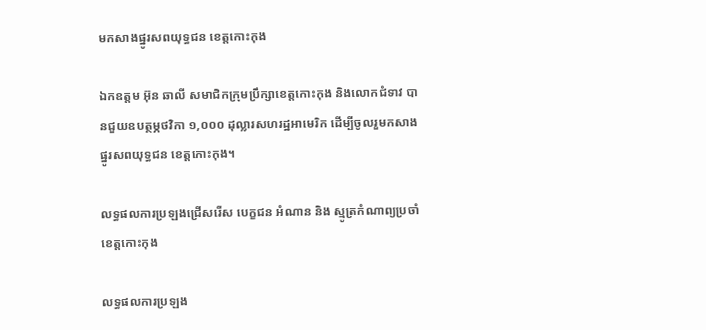មកសាងផ្នូរសពយុទ្ធជន ខេត្តកោះកុង

ឯកឧត្តម អ៊ុន ឆាលី សមាជិកក្រុមប្រឹក្សាខេត្តកោះកុង និងលោកជំទាវ បានជួយឧបត្ថម្ភថវិកា ១,០០០ ដុល្លារសហរដ្ឋអាមេរិក ដើម្បីចូលរួមកសាងផ្នូរសពយុទ្ធជន ខេត្តកោះកុង។

លទ្ធផលការប្រឡងជ្រើសរើស បេក្ខជន អំណាន និង ស្មូត្រកំណាព្យប្រចាំខេត្តកោះកុង

លទ្ធផលការប្រឡង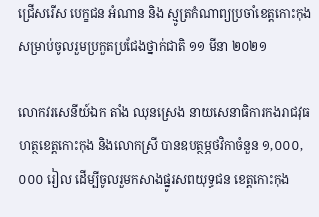ជ្រើសរើស បេក្ខជន អំណាន និង ស្មូត្រកំណាព្យប្រចាំខេត្តកោះកុងសម្រាប់ចូលរួមប្រកួតប្រជែងថ្នាក់ជាតិ ១១ មីនា ២០២១

លោកវរសេនីយ៍ឯក តាំង ឈុនស្រេង នាយសេនាធិការកងរាជវុធហត្ថខេត្តកោះកុង និងលោកស្រី បានឧបត្ថម្ភថវិកាចំនួន ១,០០០,០០០ រៀល ដើម្បីចូលរួមកសាងផ្នូរសពយុទ្ធជន ខេត្តកោះកុង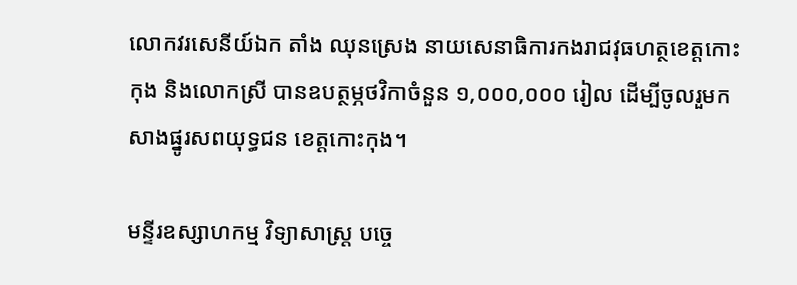លោកវរសេនីយ៍ឯក តាំង ឈុនស្រេង នាយសេនាធិការកងរាជវុធហត្ថខេត្តកោះកុង និងលោកស្រី បានឧបត្ថម្ភថវិកាចំនួន ១,០០០,០០០ រៀល ដើម្បីចូលរួមកសាងផ្នូរសពយុទ្ធជន ខេត្តកោះកុង។

មន្ទីរឧស្សាហកម្ម វិទ្យាសាស្រ្ត បច្ចេ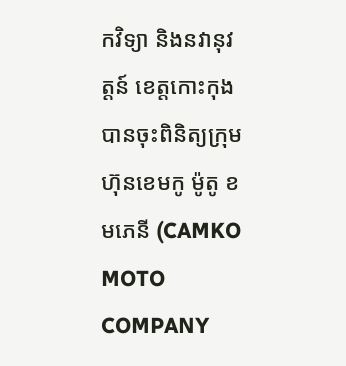កវិទ្យា និងនវានុវត្តន៍ ខេត្តកោះកុង បានចុះពិនិត្យក្រុមហ៊ុនខេមកូ ម៉ូតូ ខមភេនី (CAMKO MOTO COMPANY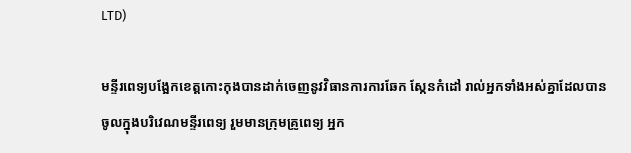LTD)

មន្ទីរពេទ្យបង្អែកខេត្តកោះកុងបានដាក់ចេញនូវវិធានការការឆែក ស្កែនកំដៅ រាល់អ្នកទាំងអស់គ្នាដែលបានចូលក្នុងបរិវេណមន្ទីរពេទ្យ រួមមានក្រុមគ្រូពេទ្យ អ្នក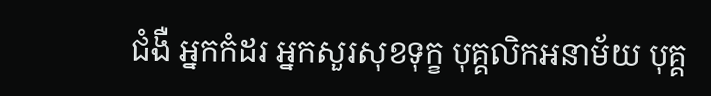ជំងឺ អ្នកកំដរ អ្នកសួរសុខទុក្ខ បុគ្គលិកអនាម័យ បុគ្គ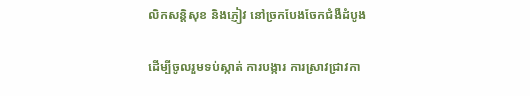លិកសន្តិសុខ និងភ្ញៀវ នៅច្រកបែងចែកជំងឺដំបូង

ដើម្បីចូលរួមទប់ស្កាត់ ការបង្ការ ការស្រាវជ្រាវកា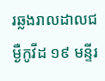រឆ្លងរាលដាលជម្ងឺកូវីដ ១៩ មន្ទីរ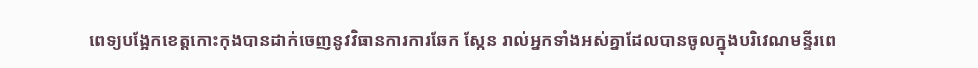ពេទ្យបង្អែកខេត្តកោះកុងបានដាក់ចេញនូវវិធានការការឆែក ស្កែន រាល់អ្នកទាំងអស់គ្នាដែលបានចូលក្នុងបរិវេណមន្ទីរពេ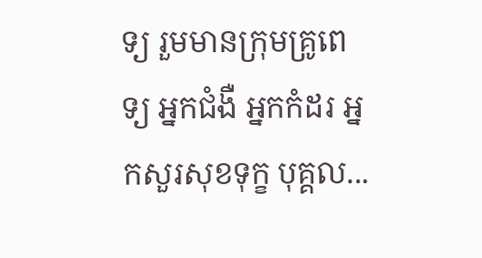ទ្យ រួមមានក្រុមគ្រូពេទ្យ អ្នកជំងឺ អ្នកកំដរ អ្នកសួរសុខទុក្ខ បុគ្គល...